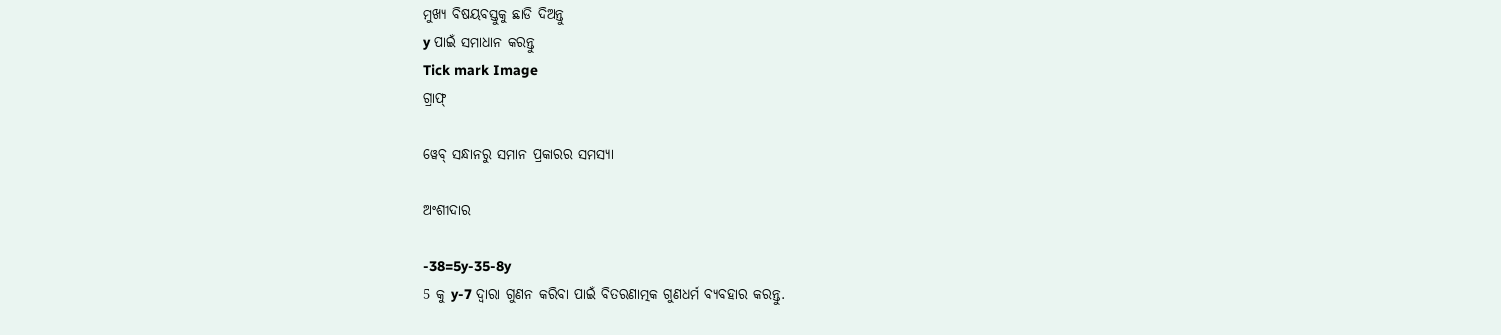ମୁଖ୍ୟ ବିଷୟବସ୍ତୁକୁ ଛାଡି ଦିଅନ୍ତୁ
y ପାଇଁ ସମାଧାନ କରନ୍ତୁ
Tick mark Image
ଗ୍ରାଫ୍

ୱେବ୍ ସନ୍ଧାନରୁ ସମାନ ପ୍ରକାରର ସମସ୍ୟା

ଅଂଶୀଦାର

-38=5y-35-8y
5 କୁ y-7 ଦ୍ୱାରା ଗୁଣନ କରିବା ପାଇଁ ବିତରଣାତ୍ମକ ଗୁଣଧର୍ମ ବ୍ୟବହାର କରନ୍ତୁ.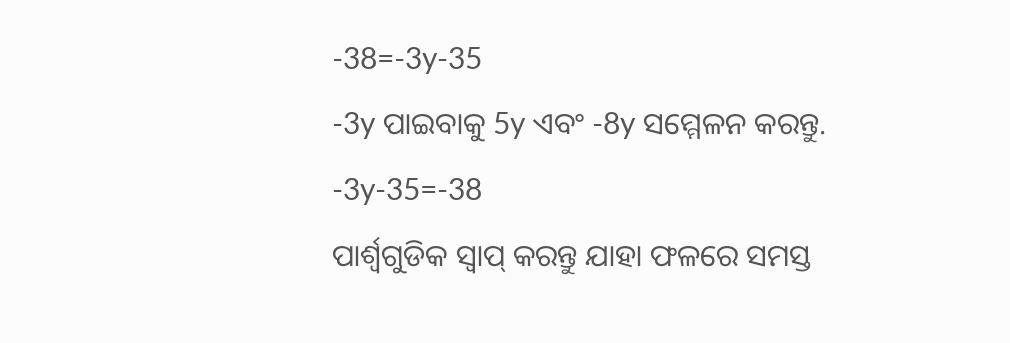-38=-3y-35
-3y ପାଇବାକୁ 5y ଏବଂ -8y ସମ୍ମେଳନ କରନ୍ତୁ.
-3y-35=-38
ପାର୍ଶ୍ୱଗୁଡିକ ସ୍ୱାପ୍‌ କରନ୍ତୁ ଯାହା ଫଳରେ ସମସ୍ତ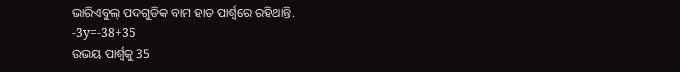ଭାରିଏବୁଲ୍ ପଦଗୁଡିକ ବାମ ହାତ ପାର୍ଶ୍ୱରେ ରହିଥାନ୍ତି.
-3y=-38+35
ଉଭୟ ପାର୍ଶ୍ଵକୁ 35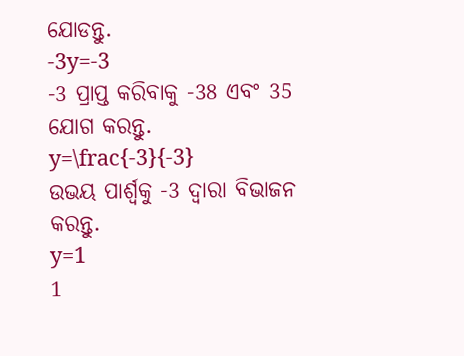ଯୋଡନ୍ତୁ.
-3y=-3
-3 ପ୍ରାପ୍ତ କରିବାକୁ -38 ଏବଂ 35 ଯୋଗ କରନ୍ତୁ.
y=\frac{-3}{-3}
ଉଭୟ ପାର୍ଶ୍ୱକୁ -3 ଦ୍ୱାରା ବିଭାଜନ କରନ୍ତୁ.
y=1
1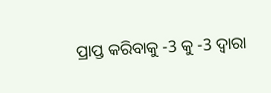ପ୍ରାପ୍ତ କରିବାକୁ -3 କୁ -3 ଦ୍ୱାରା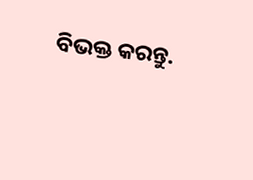ବିଭକ୍ତ କରନ୍ତୁ.